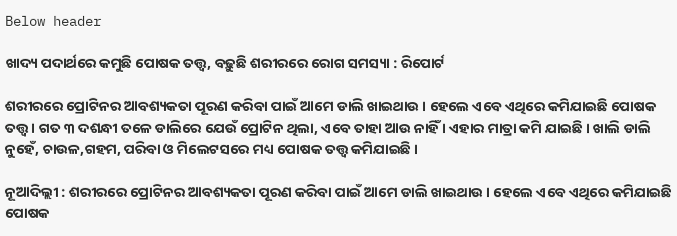Below header

ଖାଦ୍ୟ ପଦାର୍ଥରେ କମୁଛି ପୋଷକ ତତ୍ତ୍ୱ, ବଢ଼ୁଛି ଶରୀରରେ ରୋଗ ସମସ୍ୟା : ରିପୋର୍ଟ

ଶରୀରରେ ପ୍ରୋଟିନର ଆବଶ୍ୟକତା ପୂରଣ କରିବା ପାଇଁ ଆମେ ଡାଲି ଖାଇଥାଉ । ହେଲେ ଏବେ ଏଥିରେ କମିଯାଇଛି ପୋଷକ ତତ୍ତ୍ୱ । ଗତ ୩ ଦଶନ୍ଧୀ ତଳେ ଡାଲିରେ ଯେଉଁ ପ୍ରୋଟିନ ଥିଲା, ଏବେ ତାହା ଆଉ ନାହିଁ । ଏହାର ମାତ୍ରା କମି ଯାଇଛି । ଖାଲି ଡାଲି ନୁହେଁ, ଚାଉଳ,ଗହମ, ପରିବା ଓ ମିଲେଟସରେ ମଧ୍ୟ ପୋଷକ ତତ୍ତ୍ୱ କମିଯାଇଛି ।

ନୂଆଦିଲ୍ଲୀ : ଶରୀରରେ ପ୍ରୋଟିନର ଆବଶ୍ୟକତା ପୂରଣ କରିବା ପାଇଁ ଆମେ ଡାଲି ଖାଇଥାଉ । ହେଲେ ଏବେ ଏଥିରେ କମିଯାଇଛି ପୋଷକ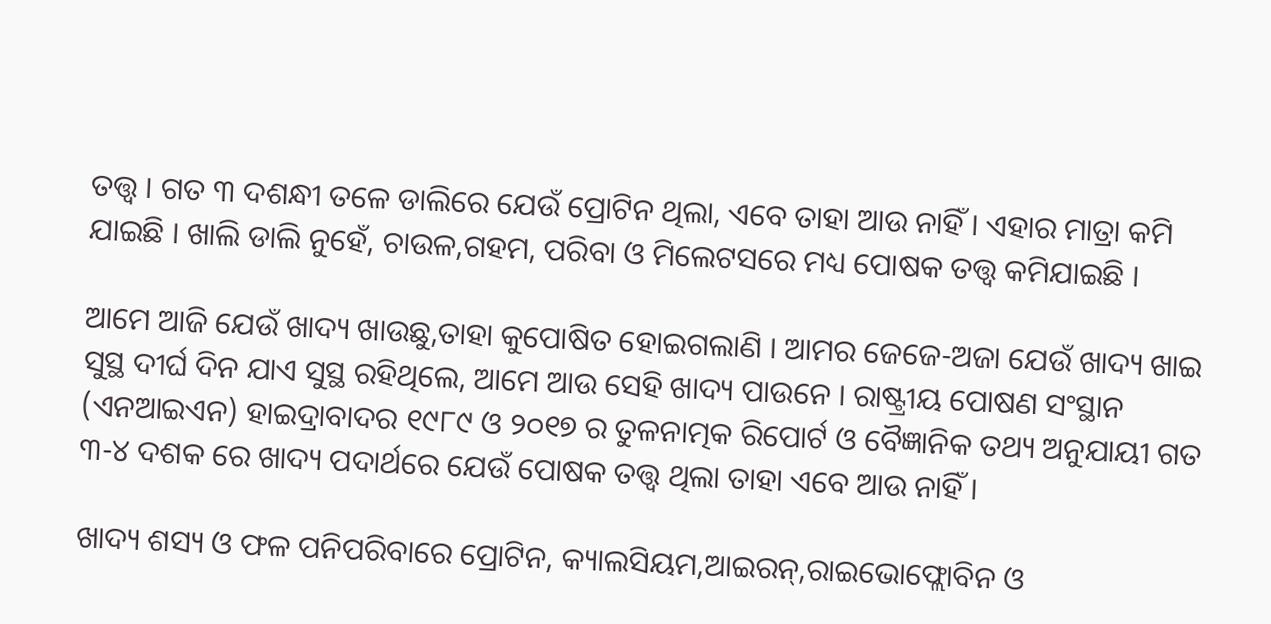ତତ୍ତ୍ୱ । ଗତ ୩ ଦଶନ୍ଧୀ ତଳେ ଡାଲିରେ ଯେଉଁ ପ୍ରୋଟିନ ଥିଲା, ଏବେ ତାହା ଆଉ ନାହିଁ । ଏହାର ମାତ୍ରା କମି ଯାଇଛି । ଖାଲି ଡାଲି ନୁହେଁ, ଚାଉଳ,ଗହମ, ପରିବା ଓ ମିଲେଟସରେ ମଧ୍ୟ ପୋଷକ ତତ୍ତ୍ୱ କମିଯାଇଛି ।

ଆମେ ଆଜି ଯେଉଁ ଖାଦ୍ୟ ଖାଉଛୁ,ତାହା କୁପୋଷିତ ହୋଇଗଲାଣି । ଆମର ଜେଜେ-ଅଜା ଯେଉଁ ଖାଦ୍ୟ ଖାଇ ସୁସ୍ଥ ଦୀର୍ଘ ଦିନ ଯାଏ ସୁସ୍ଥ ରହିଥିଲେ, ଆମେ ଆଉ ସେହି ଖାଦ୍ୟ ପାଉନେ । ରାଷ୍ଟ୍ରୀୟ ପୋଷଣ ସଂସ୍ଥାନ (ଏନଆଇଏନ) ହାଇଦ୍ରାବାଦର ୧୯୮୯ ଓ ୨୦୧୭ ର ତୁଳନାତ୍ମକ ରିପୋର୍ଟ ଓ ବୈଜ୍ଞାନିକ ତଥ୍ୟ ଅନୁଯାୟୀ ଗତ ୩-୪ ଦଶକ ରେ ଖାଦ୍ୟ ପଦାର୍ଥରେ ଯେଉଁ ପୋଷକ ତତ୍ତ୍ୱ ଥିଲା ତାହା ଏବେ ଆଉ ନାହିଁ ।

ଖାଦ୍ୟ ଶସ୍ୟ ଓ ଫଳ ପନିପରିବାରେ ପ୍ରୋଟିନ, କ୍ୟାଲସିୟମ,ଆଇରନ୍‌,ରାଇଭୋଫ୍ଲୋବିନ ଓ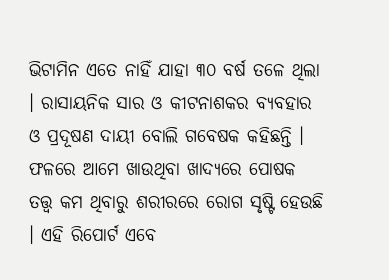ଭିଟାମିନ ଏତେ ନାହିଁ ଯାହା ୩୦ ବର୍ଷ ତଳେ ଥିଲା । ରାସାୟନିକ ସାର ଓ କୀଟନାଶକର ବ୍ୟବହାର ଓ ପ୍ରଦୂଷଣ ଦାୟୀ ବୋଲି ଗବେଷକ କହିଛନ୍ତି । ଫଳରେ ଆମେ ଖାଉଥିବା ଖାଦ୍ୟରେ ପୋଷକ ତତ୍ତ୍ୱ କମ ଥିବାରୁ ଶରୀରରେ ରୋଗ ସୃଷ୍ଟି ହେଉଛି । ଏହି ରିପୋର୍ଟ ଏବେ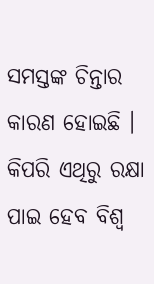ସମସ୍ତଙ୍କ ଚିନ୍ତାର କାରଣ ହୋଇଛି । କିପରି ଏଥିରୁ ରକ୍ଷା ପାଇ ହେବ ବିଶ୍ୱ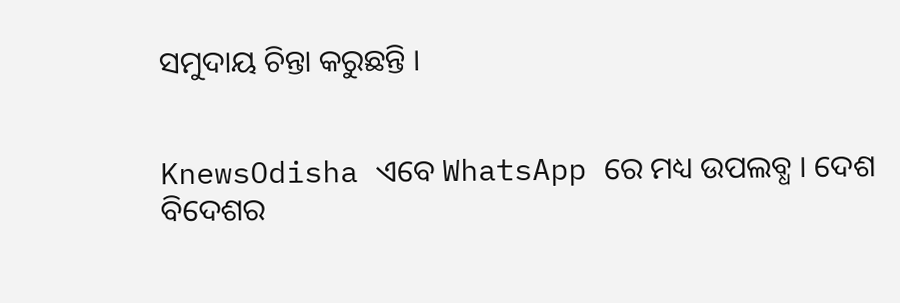ସମୁଦାୟ ଚିନ୍ତା କରୁଛନ୍ତି ।


KnewsOdisha ଏବେ WhatsApp ରେ ମଧ୍ୟ ଉପଲବ୍ଧ । ଦେଶ ବିଦେଶର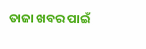ତାଜା ଖବର ପାଇଁ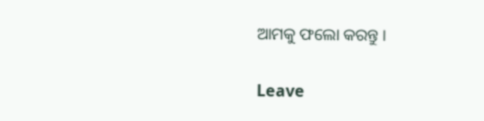ଆମକୁ ଫଲୋ କରନ୍ତୁ ।

Leave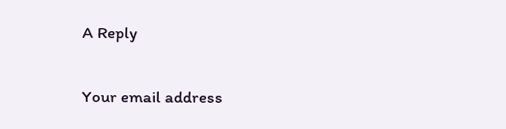A Reply

Your email address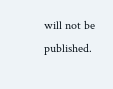will not be published.